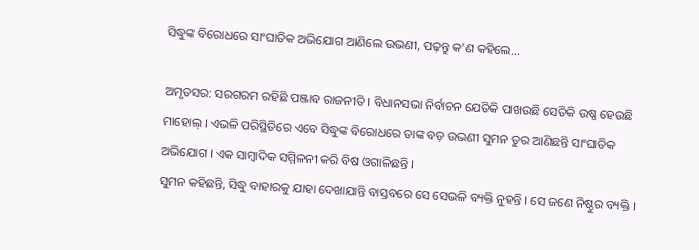ସିଦ୍ଧୁଙ୍କ ବିରୋଧରେ ସାଂଘାତିକ ଅଭିଯୋଗ ଆଣିଲେ ଉଭଣୀ, ପଢ଼ନ୍ତୁ କ’ଣ କହିଲେ...

ଅମୃତସର: ସରଗରମ ରହିଛି ପଞ୍ଜାବ ରାଜନୀତି । ବିଧାନସଭା ନିର୍ବାଚନ ଯେତିକି ପାଖଉଛି ସେତିକି ଉଷ୍ଣ ହେଉଛି ମାହୋଲ୍ । ଏଭଳି ପରିସ୍ଥିତିରେ ଏବେ ସିଦ୍ଧୁଙ୍କ ବିରୋଧରେ ତାଙ୍କ ବଡ଼ ଉଭଣୀ ସୁମନ ତୁର ଆଣିଛନ୍ତି ସାଂଘାତିକ ଅଭିଯୋଗ । ଏକ ସାମ୍ବାଦିକ ସମ୍ମିଳନୀ କରି ବିଷ ଓଗାଳିଛନ୍ତି ।
ସୁମନ କହିଛନ୍ତି, ସିଦ୍ଧୁ ବାହାରକୁ ଯାହା ଦେଖାଯାନ୍ତି ବାସ୍ତବରେ ସେ ସେଭଳି ବ୍ୟକ୍ତି ନୁହନ୍ତି । ସେ ଜଣେ ନିଷ୍ଠୁର ବ୍ୟକ୍ତି ।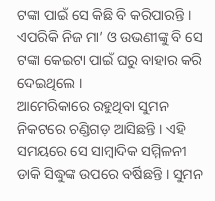ଟଙ୍କା ପାଇଁ ସେ କିଛି ବି କରିପାରନ୍ତି । ଏପରିକି ନିଜ ମା’ ଓ ଉଭଣୀଙ୍କୁ ବି ସେ ଟଙ୍କା କେଇଟା ପାଇଁ ଘରୁ ବାହାର କରି ଦେଇଥିଲେ ।
ଆମେରିକାରେ ରହୁଥିବା ସୁମନ ନିକଟରେ ଚଣ୍ଡିଗଡ଼ ଆସିଛନ୍ତି । ଏହି ସମୟରେ ସେ ସାମ୍ବାଦିକ ସମ୍ମିଳନୀ ଡାକି ସିଦ୍ଧୁଙ୍କ ଉପରେ ବର୍ଷିଛନ୍ତି । ସୁମନ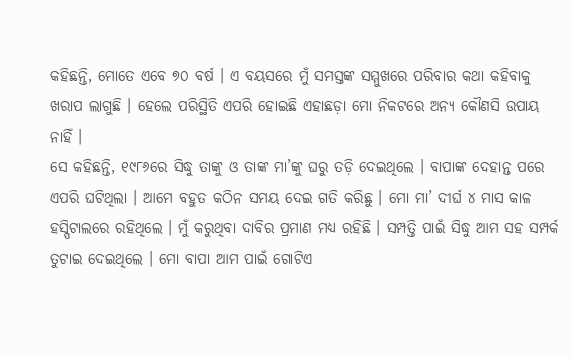କହିଛନ୍ତି, ମୋତେ ଏବେ ୭୦ ବର୍ଷ । ଏ ବୟସରେ ମୁଁ ସମସ୍ତଙ୍କ ସମ୍ମୁଖରେ ପରିବାର କଥା କହିବାକୁ ଖରାପ ଲାଗୁଛି । ହେଲେ ପରିସ୍ଥିତି ଏପରି ହୋଇଛି ଏହାଛଡ଼ା ମୋ ନିକଟରେ ଅନ୍ୟ କୌଣସି ଉପାୟ ନାହିଁ ।
ସେ କହିଛନ୍ତି, ୧୯୮୬ରେ ସିଦ୍ଧୁ ତାଙ୍କୁ ଓ ତାଙ୍କ ମା’ଙ୍କୁ ଘରୁ ତଡ଼ି ଦେଇଥିଲେ । ବାପାଙ୍କ ଦେହାନ୍ତ ପରେ ଏପରି ଘଟିଥିଲା । ଆମେ ବହୁତ କଠିନ ସମୟ ଦେଇ ଗତି କରିଛୁ । ମୋ ମା’ ଦୀର୍ଘ ୪ ମାସ କାଳ ହସ୍ପିଟାଲରେ ରହିଥିଲେ । ମୁଁ କରୁଥିବା ଦାବିର ପ୍ରମାଣ ମଧ୍ୟ ରହିଛି । ସମ୍ପତ୍ତି ପାଇଁ ସିଦ୍ଧୁ ଆମ ସହ ସମ୍ପର୍କ ତୁଟାଇ ଦେଇଥିଲେ । ମୋ ବାପା ଆମ ପାଇଁ ଗୋଟିଏ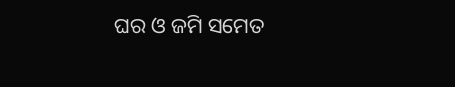ଘର ଓ ଜମି ସମେତ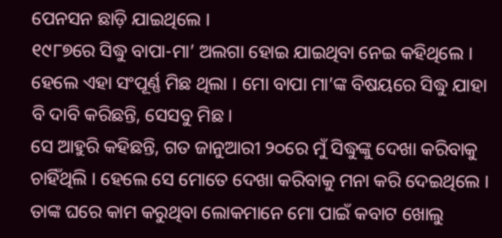ପେନସନ ଛାଡ଼ି ଯାଇଥିଲେ ।
୧୯୮୭ରେ ସିଦ୍ଧୁ ବାପା-ମା’ ଅଲଗା ହୋଇ ଯାଇଥିବା ନେଇ କହିଥିଲେ । ହେଲେ ଏହା ସଂପୂର୍ଣ୍ଣ ମିଛ ଥିଲା । ମୋ ବାପା ମା’ଙ୍କ ବିଷୟରେ ସିଦ୍ଧୁ ଯାହା ବି ଦାବି କରିଛନ୍ତି, ସେସବୁ ମିଛ ।
ସେ ଆହୁରି କହିଛନ୍ତି, ଗତ ଜାନୁଆରୀ ୨୦ରେ ମୁଁ ସିଦ୍ଧୁଙ୍କୁ ଦେଖା କରିବାକୁ ଚାହିଁଥିଲି । ହେଲେ ସେ ମୋତେ ଦେଖା କରିବାକୁ ମନା କରି ଦେଇଥିଲେ । ତାଙ୍କ ଘରେ କାମ କରୁଥିବା ଲୋକମାନେ ମୋ ପାଇଁ କବାଟ ଖୋଲୁ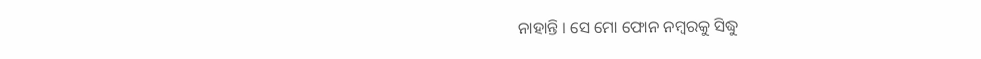ନାହାନ୍ତି । ସେ ମୋ ଫୋନ ନମ୍ବରକୁ ସିଦ୍ଧୁ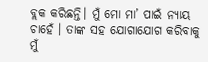ବ୍ଲକ କରିଛନ୍ତି। ମୁଁ ମୋ ମା’ ପାଇଁ ନ୍ୟାୟ ଚାହେଁ । ତାଙ୍କ ସହ ଯୋଗାଯୋଗ କରିବାକୁ ମୁଁ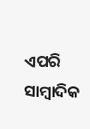ଏପରି ସାମ୍ବାଦିକ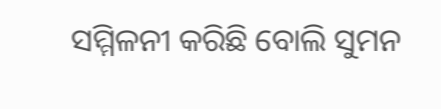ସମ୍ମିଳନୀ କରିଛି ବୋଲି ସୁମନ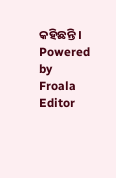କହିଛନ୍ତି ।
Powered by Froala Editor